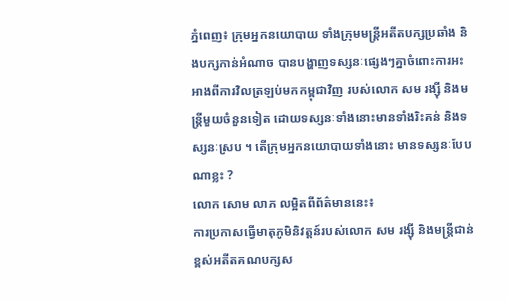ភ្នំពេញ៖ ក្រុមអ្នកនយោបាយ ទាំងក្រុមមន្ត្រីអតីតបក្សប្រឆាំង និងបក្សកាន់អំណាច បានបង្ហាញទស្សនៈផ្សេងៗគ្នាចំពោះការអះអាងពីការវិលត្រឡប់មកកម្ពុជាវិញ របស់លោក សម រង្ស៊ី និងមន្ត្រីមួយចំនួនទៀត ដោយទស្សនៈទាំងនោះមានទាំងរិះគន់ និងទស្សនៈស្រប ។ តើក្រុមអ្នកនយោបាយទាំងនោះ មានទស្សនៈបែបណាខ្លះ ?
លោក សោម លាភ លម្អិតពីព័ត៌មាននេះ៖
ការប្រកាសធ្វើមាតុភូមិនិវត្តន៍របស់លោក សម រង្ស៊ី និងមន្ត្រីជាន់ខ្ពស់អតីតគណបក្សស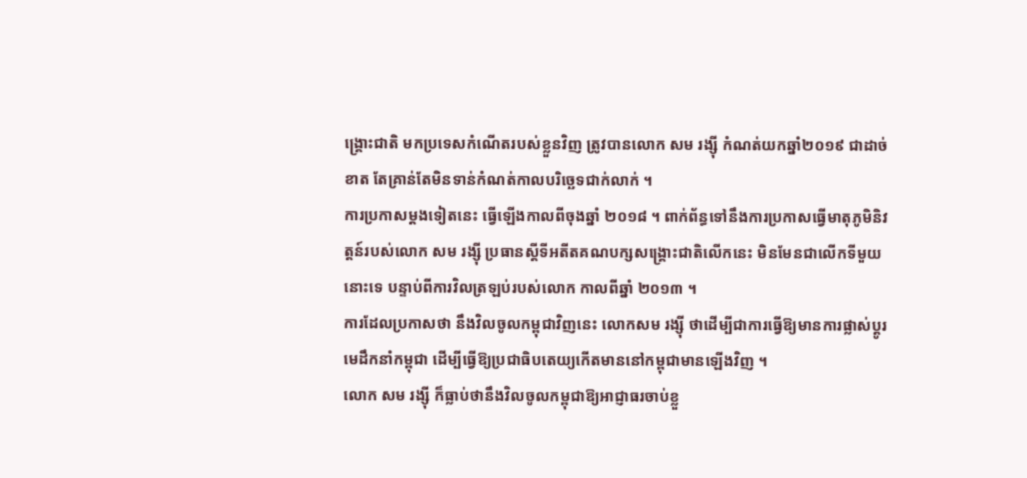ង្គ្រោះជាតិ មកប្រទេសកំណើតរបស់ខ្លួនវិញ ត្រូវបានលោក សម រង្ស៊ី កំណត់យកឆ្នាំ២០១៩ ជាដាច់ខាត តែគ្រាន់តែមិនទាន់កំណត់កាលបរិច្ឆេទជាក់លាក់ ។
ការប្រកាសម្ដងទៀតនេះ ធ្វើឡើងកាលពីចុងឆ្នាំ ២០១៨ ។ ពាក់ព័ន្ធទៅនឹងការប្រកាសធ្វើមាតុភូមិនិវត្តន៍របស់លោក សម រង្ស៊ី ប្រធានស្ដីទីអតីតគណបក្សសង្គ្រោះជាតិលើកនេះ មិនមែនជាលើកទីមួយនោះទេ បន្ទាប់ពីការវិលត្រឡប់របស់លោក កាលពីឆ្នាំ ២០១៣ ។
ការដែលប្រកាសថា នឹងវិលចូលកម្ពុជាវិញនេះ លោកសម រង្ស៊ី ថាដើម្បីជាការធ្វើឱ្យមានការផ្លាស់ប្ដូរមេដឹកនាំកម្ពុជា ដើម្បីធ្វើឱ្យប្រជាធិបតេយ្យកើតមាននៅកម្ពុជាមានឡើងវិញ ។
លោក សម រង្ស៊ី ក៏ធ្លាប់ថានឹងវិលចូលកម្ពុជាឱ្យអាជ្ញាធរចាប់ខ្លួ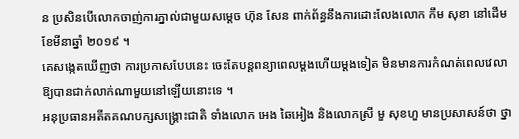ន ប្រសិនបើលោកចាញ់ការភ្នាល់ជាមួយសម្ដេច ហ៊ុន សែន ពាក់ព័ន្ធនឹងការដោះលែងលោក កឹម សុខា នៅដើមខែមីនាឆ្នាំ ២០១៩ ។
គេសង្កេតឃើញថា ការប្រកាសបែបនេះ ចេះតែបន្តពន្យាពេលម្ដងហើយម្ដងទៀត មិនមានការកំណត់ពេលវេលាឱ្យបានជាក់លាក់ណាមួយនៅឡើយនោះទេ ។
អនុប្រធានអតីតគណបក្សសង្គ្រោះជាតិ ទាំងលោក អេង ឆៃអៀង និងលោកស្រី មួ សុខហួ មានប្រសាសន៍ថា ថ្នា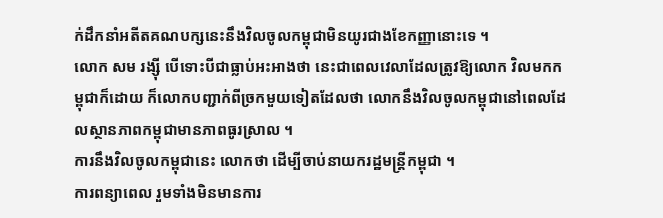ក់ដឹកនាំអតីតគណបក្សនេះនឹងវិលចូលកម្ពុជាមិនយូរជាងខែកញ្ញានោះទេ ។
លោក សម រង្ស៊ី បើទោះបីជាធ្លាប់អះអាងថា នេះជាពេលវេលាដែលត្រូវឱ្យលោក វិលមកកម្ពុជាក៏ដោយ ក៏លោកបញ្ជាក់ពីច្រកមួយទៀតដែលថា លោកនឹងវិលចូលកម្ពុជានៅពេលដែលស្ថានភាពកម្ពុជាមានភាពធូរស្រាល ។
ការនឹងវិលចូលកម្ពុជានេះ លោកថា ដើម្បីចាប់នាយករដ្ឋមន្ត្រីកម្ពុជា ។
ការពន្យាពេល រួមទាំងមិនមានការ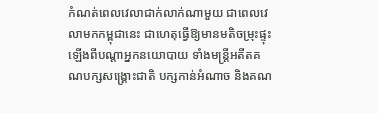កំណត់ពេលវេលាជាក់លាក់ណាមួយ ជាពេលវេលាមកកម្ពុជានេះ ជាហេតុធ្វើឱ្យមានមតិចម្រុះផ្ទុះឡើងពីបណ្ដាអ្នកនយោបាយ ទាំងមន្ត្រីអតីតគណបក្សសង្គ្រោះជាតិ បក្សកាន់អំណាច និងគណ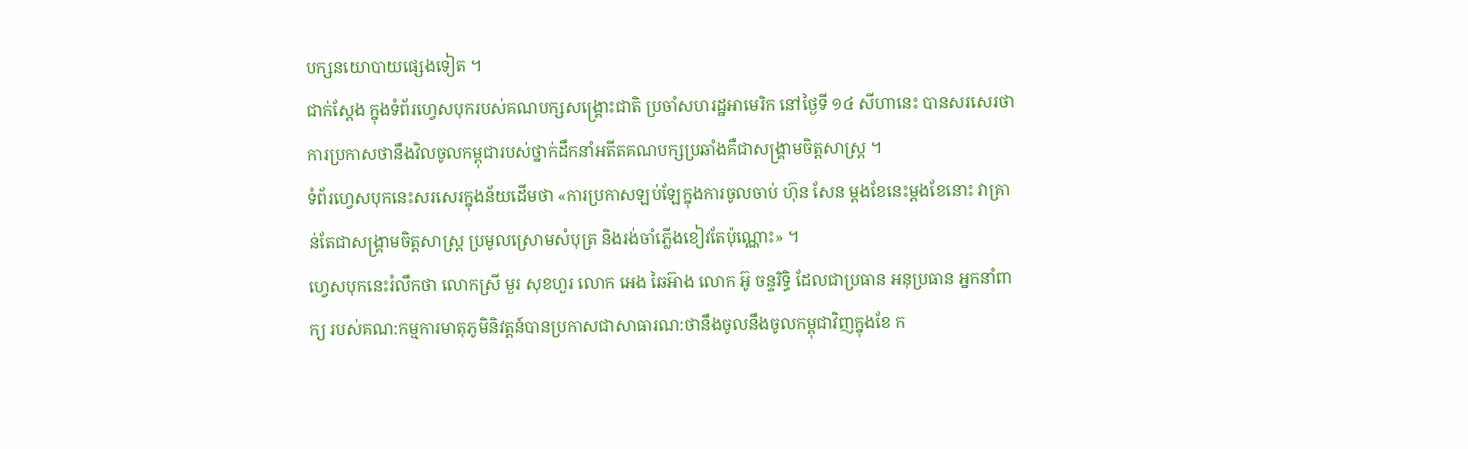បក្សនយោបាយផ្សេងទៀត ។
ជាក់ស្ដែង ក្នុងទំព័រហ្វេសបុករបស់គណបក្សសង្គ្រោះជាតិ ប្រចាំសហរដ្ឋអាមេរិក នៅថ្ងៃទី ១៤ សីហានេះ បានសរសេរថា ការប្រកាសថានឹងវិលចូលកម្ពុជារបស់ថ្នាក់ដឹកនាំអតីតគណបក្សប្រឆាំងគឺជាសង្រ្គាមចិត្តសាស្ត្រ ។
ទំព័រហ្វេសបុកនេះសរសេរក្នុងន័យដើមថា «ការប្រកាសឡប់ឡែក្នុងការចូលចាប់ ហ៊ុន សែន ម្ដងខែនេះម្ដងខែនោះ វាគ្រាន់តែជាសង្គ្រាមចិត្តសាស្ត្រ ប្រមូលស្រោមសំបុត្រ និងរង់ចាំភ្លើងខៀវតែប៉ុណ្ណោះ» ។
ហ្វេសបុកនេះរំលឹកថា លោកស្រី មួរ សុខហួរ លោក អេង ឆៃអ៊ាង លោក អ៊ូ ចន្ទរិទ្ធិ ដែលជាប្រធាន អនុប្រធាន អ្នកនាំពាក្យ របស់គណ:កម្មការមាតុភូមិនិវត្តន៍បានប្រកាសជាសាធារណ:ថានឹងចូលនឹងចូលកម្ពុជាវិញក្នុងខែ ក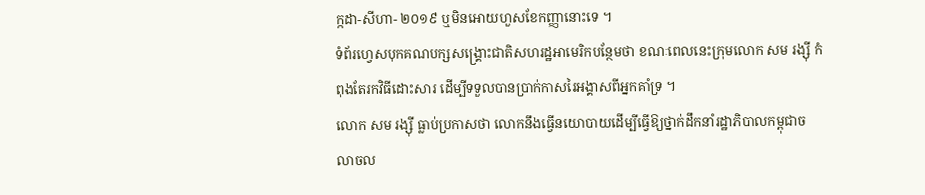ក្កដា-សីហា- ២០១៩ ឬមិនអោយហួសខែកញ្ញានោះទេ ។
ទំព័រហ្វេសបុកគណបក្សសង្រ្គោះជាតិសហរដ្ឋអាមេរិកបន្ថែមថា ខណៈពេលនេះក្រុមលោក សម រង្ស៊ី កំពុងតែរកវិធីដោះសារ ដើម្បីទទួលបានប្រាក់កាសរៃអង្គាសពីអ្នកគាំទ្រ ។
លោក សម រង្ស៊ី ធ្លាប់ប្រកាសថា លោកនឹងធ្វើនយោបាយដើម្បីធ្វើឱ្យថ្នាក់ដឹកនាំរដ្ឋាភិបាលកម្ពុជាចលាចល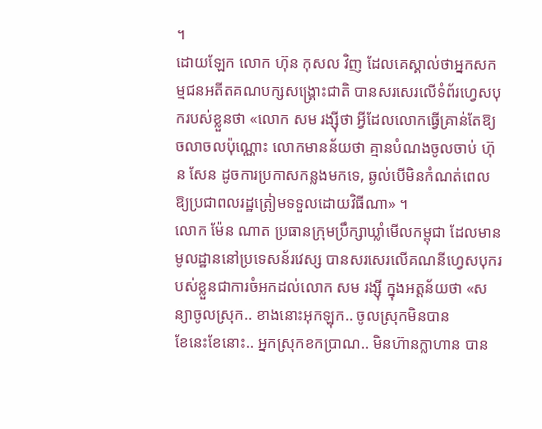។
ដោយឡែក លោក ហ៊ុន កុសល វិញ ដែលគេស្គាល់ថាអ្នកសកម្មជនអតីតគណបក្សសង្គ្រោះជាតិ បានសរសេរលើទំព័រហ្វេសបុករបស់ខ្លួនថា «លោក សម រង្ស៊ីថា អ្វីដែលលោកធ្វើគ្រាន់តែឱ្យចលាចលប៉ុណ្ណោះ លោកមានន័យថា គ្មានបំណងចូលចាប់ ហ៊ុន សែន ដូចការប្រកាសកន្លងមកទេ, ឆ្ងល់បើមិនកំណត់ពេលឱ្យប្រជាពលរដ្ឋត្រៀមទទួលដោយវិធីណា» ។
លោក ម៉ែន ណាត ប្រធានក្រុមប្រឹក្សាឃ្លាំមើលកម្ពុជា ដែលមានមូលដ្ឋាននៅប្រទេសន័រវេស្ស បានសរសេរលើគណនីហ្វេសបុករបស់ខ្លួនជាការចំអកដល់លោក សម រង្ស៊ី ក្នុងអត្តន័យថា «សន្យាចូលស្រុក.. ខាងនោះអុកឡុក.. ចូលស្រុកមិនបាន
ខែនេះខែនោះ.. អ្នកស្រុកខកប្រាណ.. មិនហ៊ានក្លាហាន បាន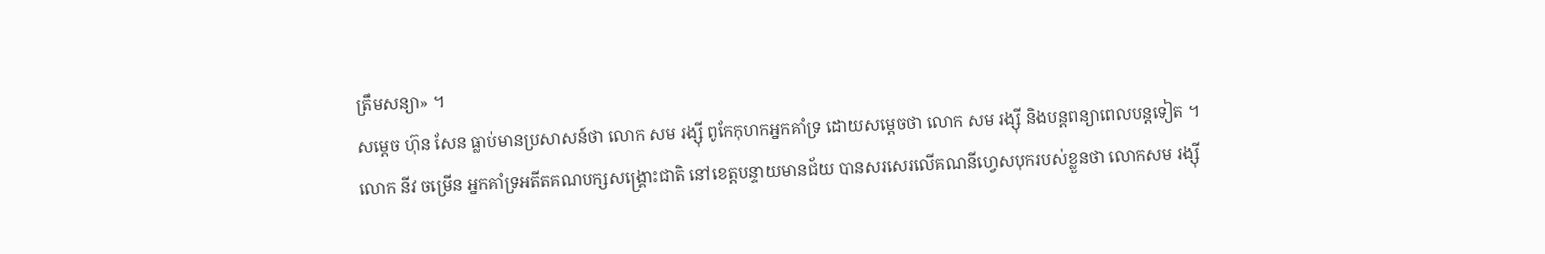ត្រឹមសន្យា» ។
សម្ដេច ហ៊ុន សែន ធ្លាប់មានប្រសាសន៍ថា លោក សម រង្ស៊ី ពូកែកុហកអ្នកគាំទ្រ ដោយសម្ដេចថា លោក សម រង្ស៊ី និងបន្តពន្យាពេលបន្តទៀត ។
លោក នីវ ចម្រើន អ្នកគាំទ្រអតីតគណបក្សសង្រ្គោះជាតិ នៅខេត្តបន្ទាយមានជ័យ បានសរសេរលើគណនីហ្វេសបុករបស់ខ្លួនថា លោកសម រង្ស៊ី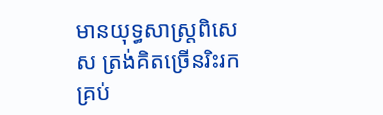មានយុទ្ធសាស្ត្រពិសេស ត្រង់គិតច្រើនរិះរកគ្រប់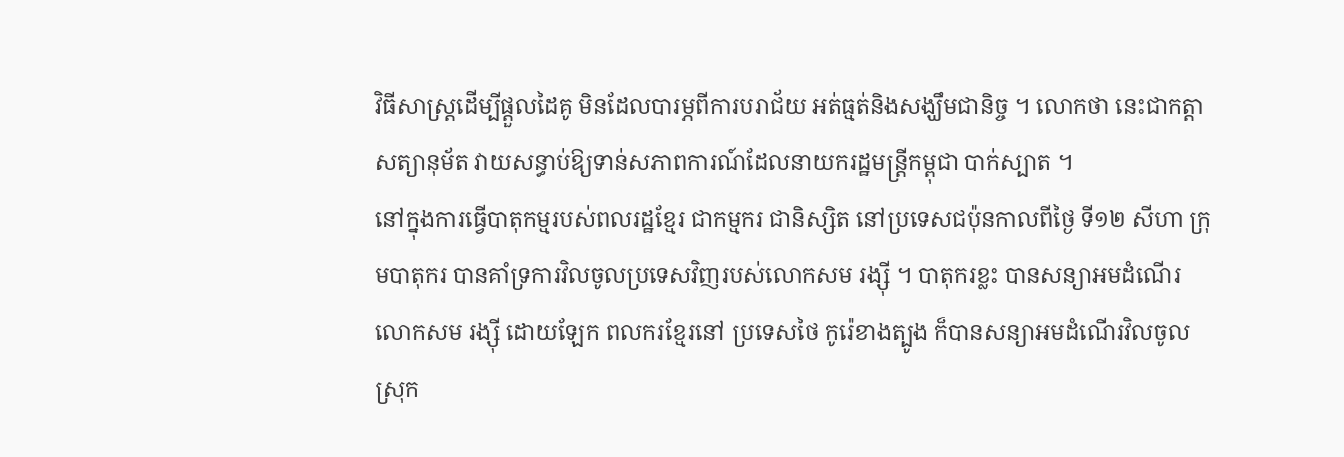វិធីសាស្ត្រដើម្បីផ្តួលដៃគូ មិនដែលបារម្ភពីការបរាជ័យ អត់ធ្មត់និងសង្ឃឹមជានិច្ច ។ លោកថា នេះជាកត្តាសត្យានុម័ត វាយសន្ធាប់ឱ្យទាន់សភាពការណ៍ដែលនាយករដ្ឋមន្ត្រីកម្ពុជា បាក់ស្បាត ។
នៅក្នុងការធ្វើបាតុកម្មរបស់ពលរដ្ឋខ្មែរ ជាកម្មករ ជានិស្សិត នៅប្រទេសជប៉ុនកាលពីថ្ងៃ ទី១២ សីហា ក្រុមបាតុករ បានគាំទ្រការវិលចូលប្រទេសវិញរបស់លោកសម រង្ស៊ី ។ បាតុករខ្លះ បានសន្យាអមដំណើរលោកសម រង្ស៊ី ដោយឡែក ពលករខ្មែរនៅ ប្រទេសថៃ កូរ៉េខាងត្បូង ក៏បានសន្យាអមដំណើរវិលចូលស្រុក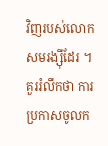វិញរបស់លោកសមរង្ស៊ីដែរ ។
គួររំលឹកថា ការប្រកាសចូលក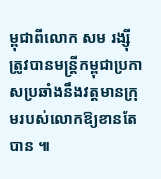ម្ពុជាពីលោក សម រង្ស៊ី ត្រូវបានមន្ត្រីកម្ពុជាប្រកាសប្រឆាំងនឹងវត្តមានក្រុមរបស់លោកឱ្យខានតែបាន ៕